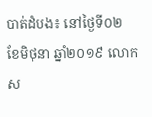បាត់ដំបង៖ នៅថ្ងៃទី០២ ខែមិថុនា ឆ្នាំ២០១៩ លោក ស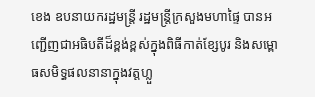ខេង ឧបនាយករដ្ឋមន្ត្រី រដ្ឋមន្ត្រីក្រសួងមហាផ្ទៃ បានអញ្ជើញជាអធិបតីដ៏ខ្ពង់ខ្ពស់ក្នុងពិធីកាត់ខ្សែបូរ និងសម្ពោធសមិទ្ធផលនានាក្នុងវត្តហ្លួ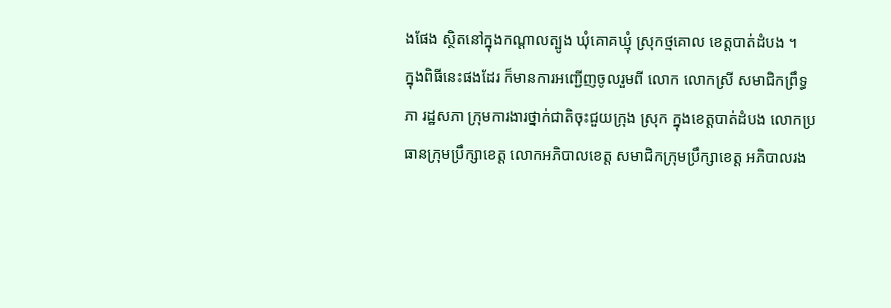ងផែង ស្ថិតនៅក្នុងកណ្តាលត្បូង ឃុំគោគឃ្មុំ ស្រុកថ្មគោល ខេត្តបាត់ដំបង ។
ក្នុងពិធីនេះផងដែរ ក៏មានការអញ្ជើញចូលរួមពី លោក លោកស្រី សមាជិកព្រឹទ្ធភា រដ្ឋសភា ក្រុមការងារថ្នាក់ជាតិចុះជួយក្រុង ស្រុក ក្នុងខេត្តបាត់ដំបង លោកប្រធានក្រុមប្រឹក្សាខេត្ត លោកអភិបាលខេត្ត សមាជិកក្រុមប្រឹក្សាខេត្ត អភិបាលរង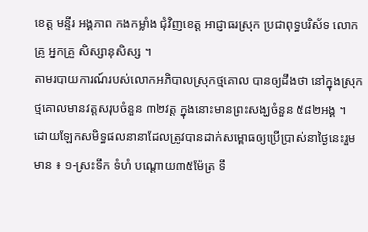ខេត្ត មន្ទីរ អង្គភាព កងកម្លាំង ជុំវិញខេត្ត អាជ្ញាធរស្រុក ប្រជាពុទ្ធបរិស័ទ លោកគ្រូ អ្នកគ្រួ សិស្សានុសិស្ស ។
តាមរបាយការណ៍របស់លោកអភិបាលស្រុកថ្មគោល បានឲ្យដឹងថា នៅក្នុងស្រុកថ្មគោលមានវត្តសរុបចំនួន ៣២វត្ត ក្នុងនោះមានព្រះសង្ឃចំនួន ៥៨២អង្គ ។
ដោយឡែកសមិទ្ធផលនានាដែលត្រូវបានដាក់សម្ពោធឲ្យប្រើប្រាស់នាថ្ងៃនេះរួមមាន ៖ ១-ស្រះទឹក ទំហំ បណ្តោយ៣៥ម៉ែត្រ ទឹ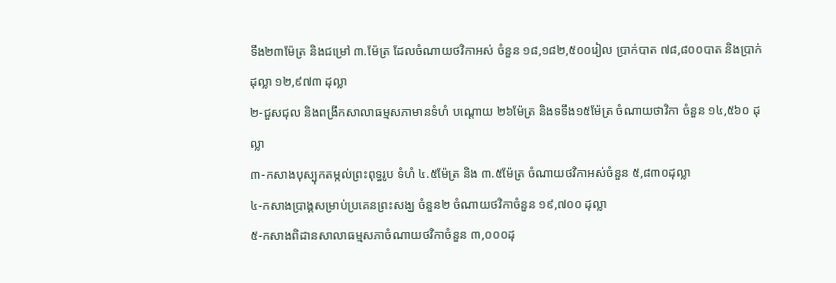ទឹង២៣ម៉ែត្រ និងជម្រៅ ៣.ម៉ែត្រ ដែលចំណាយថវិកាអស់ ចំនួន ១៨,១៨២,៥០០រៀល ប្រាក់បាត ៧៨,៨០០បាត និងប្រាក់ដុល្លា ១២,៩៧៣ ដុល្លា
២-ជួសជុល និងពង្រីកសាលាធម្មសភាមានទំហំ បណ្តោយ ២៦ម៉ែត្រ និងទទឹង១៥ម៉ែត្រ ចំណាយថាវិកា ចំនួន ១៤,៥៦០ ដុល្លា
៣-កសាងបុស្បុកតម្កល់ព្រះពុទ្ធរូប ទំហំ ៤.៥ម៉ែត្រ និង ៣.៥ម៉ែត្រ ចំណាយថវិកាអស់ចំនួន ៥,៨៣០ដុល្លា
៤-កសាងប្រាង្គសម្រាប់ប្រគេនព្រះសង្ឃ ចំនួន២ ចំណាយថវិកាចំនួន ១៩,៧០០ ដុល្លា
៥-កសាងពិដានសាលាធម្មសភាចំណាយថវិកាចំនួន ៣,០០០ដុ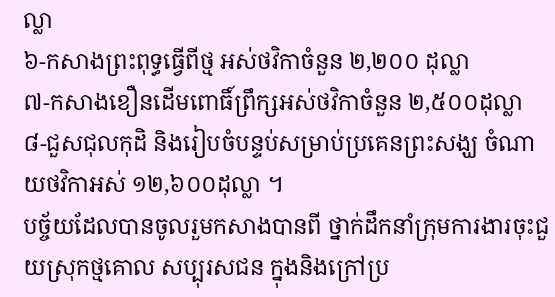ល្លា
៦-កសាងព្រះពុទ្ធធ្វើពីថ្ម អស់ថវិកាចំនួន ២,២០០ ដុល្លា
៧-កសាងខឿនដើមពោធិ៍ព្រឹក្សអស់ថវិកាចំនួន ២,៥០០ដុល្លា
៨-ជួសជុលកុដិ និងរៀបចំបន្ទប់សម្រាប់ប្រគេនព្រះសង្ឃ ចំណាយថវិកាអស់ ១២,៦០០ដុល្លា ។
បច្ច័យដែលបានចូលរួមកសាងបានពី ថ្នាក់ដឹកនាំក្រុមការងារចុះជួយស្រុកថ្មគោល សប្បុរសជន ក្នុងនិងក្រៅប្រ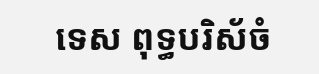ទេស ពុទ្ធបរិស័ចំ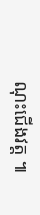ណុះជើងវត្ត ៕